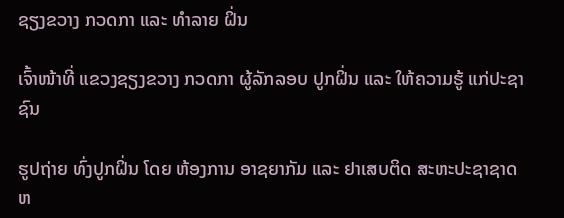ຊຽງຂວາງ ກວດກາ ແລະ ທຳລາຍ ຝິ່ນ

ເຈົ້າໜ້າທີ່ ແຂວງຊຽງຂວາງ ກວດກາ ຜູ້ລັກລອບ ປູກຝິ່ນ ແລະ ໃຫ້ຄວາມຮູ້ ແກ່ປະຊາຊົນ

ຮູປຖ່າຍ ທົ່ງປູກຝິ່ນ ໂດຍ ຫ້ອງການ ອາຊຍາກັມ ແລະ ຢາເສບຕິດ ສະຫະປະຊາຊາດ ຫ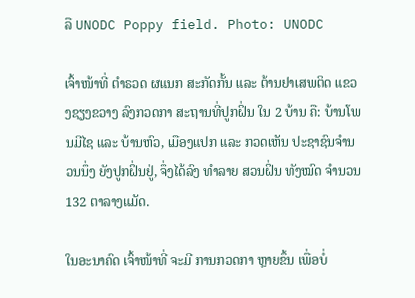ລື UNODC Poppy field. Photo: UNODC

ເຈົ້າໜ້າທີ່ ຕຳຣວດ ຜແນກ ສະກັດກັ້ນ ແລະ ຕ້ານຢາເສພຕິດ ແຂວງຊຽງຂວາງ ລົງກວດກາ ສະຖານທີ່ປູກຝິ່ນ ໃນ 2 ບ້ານ ຄື: ບ້ານໂພນມີໄຊ ແລະ ບ້ານຫົວ, ເມືອງແປກ ແລະ ກວດເຫັນ ປະຊາຊົນຈຳນວນນຶ່ງ ຍັງປູກຝິ່ນຢູ່, ຈຶ່ງໄດ້ລົງ ທຳລາຍ ສວນຝິ່ນ ທັງໝົດ ຈຳນວນ 132 ຕາລາງແມັດ.

ໃນອະນາຄົດ ເຈົ້າໜ້າທີ່ ຈະມີ ການກວດກາ ຫຼາຍຂຶ້ນ ເພື່ອບໍ່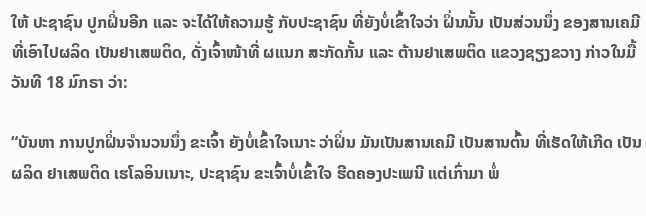ໃຫ້ ປະຊາຊົນ ປູກຝິ່ນອີກ ແລະ ຈະໄດ້ໃຫ້ຄວາມຮູ້ ກັບປະຊາຊົນ ທີ່ຍັງບໍ່ເຂົ້າໃຈວ່າ ຝິ່ນນັ້ນ ເປັນສ່ວນນຶ່ງ ຂອງສານເຄມີ ທີ່ເອົາໄປຜລິດ ເປັນຢາເສພຕິດ, ດັ່ງເຈົ້າໜ້າທີ່ ຜແນກ ສະກັດກັ້ນ ແລະ ຕ້ານຢາເສພຕິດ ແຂວງຊຽງຂວາງ ກ່າວໃນມື້ວັນທີ 18 ມົກຣາ ວ່າ:

“ບັນຫາ ການປູກຝິ່ນຈຳນວນນຶ່ງ ຂະເຈົ້າ ຍັງບໍ່ເຂົ້າໃຈເນາະ ວ່າຝິ່ນ ມັນເປັນສານເຄມີ ເປັນສານຕົ້ນ ທີ່ເຮັດໃຫ້ເກີດ ເປັນຜລິດ ຢາເສພຕິດ ເຮໂລອິນເນາະ, ປະຊາຊົນ ຂະເຈົ້າບໍ່ເຂົ້າໃຈ ຮີດຄອງປະເພນີ ແຕ່ເກົ່າມາ ພໍ່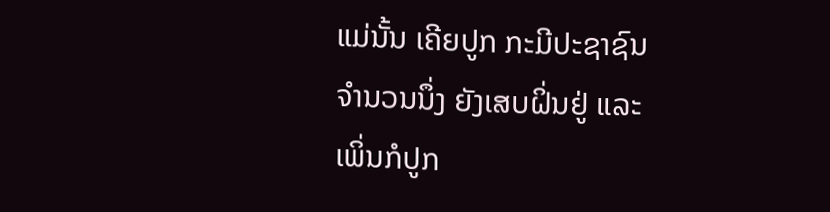ແມ່ນັ້ນ ເຄີຍປູກ ກະມີປະຊາຊົນ ຈຳນວນນຶ່ງ ຍັງເສບຝິ່ນຢູ່ ແລະ ເພິ່ນກໍປູກ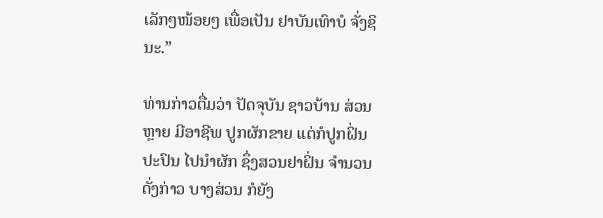ເລັກໆໜ້ອຍໆ ເພື່ອເປັນ ຢາບັນເທົາບໍ ຈັ່ງຊິນະ.”

ທ່ານກ່າວຕື່ມວ່າ ປັດຈຸບັນ ຊາວບ້ານ ສ່ວນຫຼາຍ ມີອາຊີພ ປູກຜັກຂາຍ ແຕ່ກໍປູກຝິ່ນ ປະປົນ ໄປນຳຜັກ ຊຶ່ງສວນຢາຝິ່ນ ຈຳນວນດັ່ງກ່າວ ບາງສ່ວນ ກໍຍັງ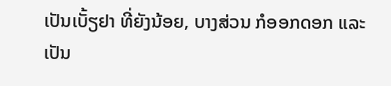ເປັນເບັ້ຽຢາ ທີ່ຍັງນ້ອຍ, ບາງສ່ວນ ກໍອອກດອກ ແລະ ເປັນ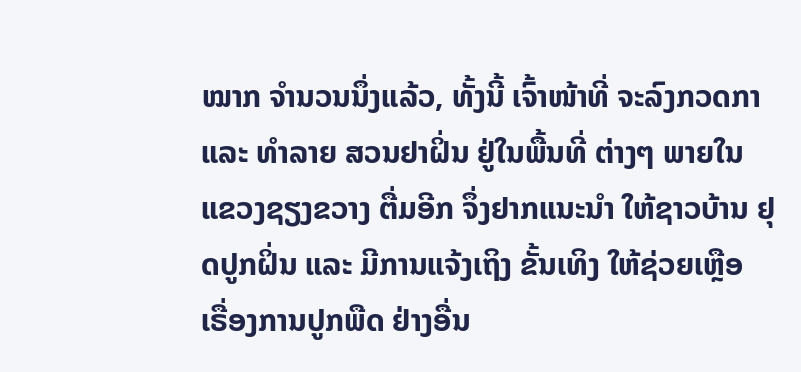ໝາກ ຈຳນວນນຶ່ງແລ້ວ, ທັ້ງນີ້ ເຈົ້າໜ້າທີ່ ຈະລົງກວດກາ ແລະ ທຳລາຍ ສວນຢາຝິ່ນ ຢູ່ໃນພື້ນທີ່ ຕ່າງໆ ພາຍໃນ ແຂວງຊຽງຂວາງ ຕື່ມອີກ ຈຶ່ງຢາກແນະນຳ ໃຫ້ຊາວບ້ານ ຢຸດປູກຝິ່ນ ແລະ ມີການແຈ້ງເຖິງ ຂັ້ນເທິງ ໃຫ້ຊ່ວຍເຫຼືອ ເຣື່ອງການປູກພືດ ຢ່າງອື່ນ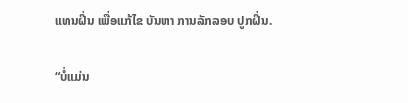ແທນຝິ່ນ ເພື່ອແກ້ໄຂ ບັນຫາ ການລັກລອບ ປູກຝິ່ນ.

“ບໍ່ແມ່ນ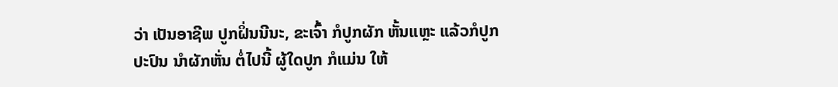ວ່າ ເປັນອາຊີພ ປູກຝິ່ນນີນະ, ຂະເຈົ້າ ກໍປູກຜັກ ຫັ້ນແຫຼະ ແລ້ວກໍປູກປະປົນ ນຳຜັກຫັ່ນ ຕໍ່ໄປນີ້ ຜູ້ໃດປູກ ກໍແມ່ນ ໃຫ້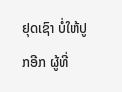ຢຸດເຊົາ ບໍ່ໃຫ້ປູກອີກ ຜູ້ທີ່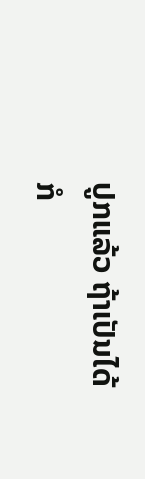ປູກແລ້ວ ຖ້າເປັນໄດ້ ກໍ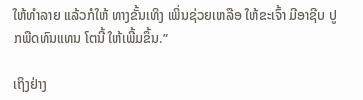ໃຫ້ທຳລາຍ ແລ້ວກໍໃຫ້ ທາງຂັ້ນເທິງ ເພິ່ນຊ່ວຍເຫລືອ ໃຫ້ຂະເຈົ້າ ມີອາຊີບ ປູກພືດທົນແທນ ໂຕນີ້ ໃຫ້ເພີ້ມຂຶ້ນ.”

ເຖິງຢ່າງ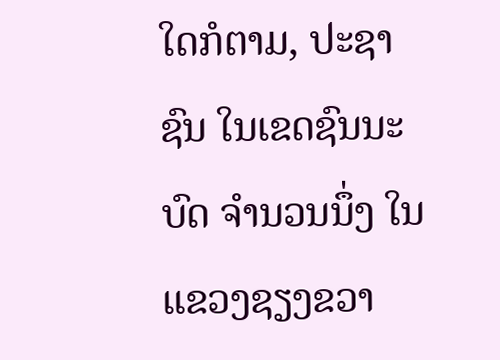ໃດກໍຕາມ, ປະຊາຊົນ ໃນເຂດຊົນນະບົດ ຈຳນວນນຶ່ງ ໃນແຂວງຊຽງຂວາ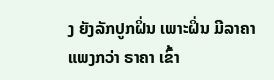ງ ຍັງລັກປູກຝິ່ນ ເພາະຝິ່ນ ມີລາຄາແພງກວ່າ ຣາຄາ ເຂົ້າ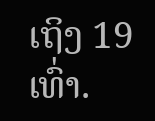ເຖິງ 19 ເທົ່າ.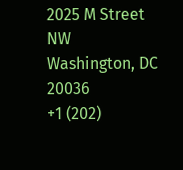2025 M Street NW
Washington, DC 20036
+1 (202)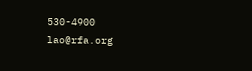530-4900
lao@rfa.org